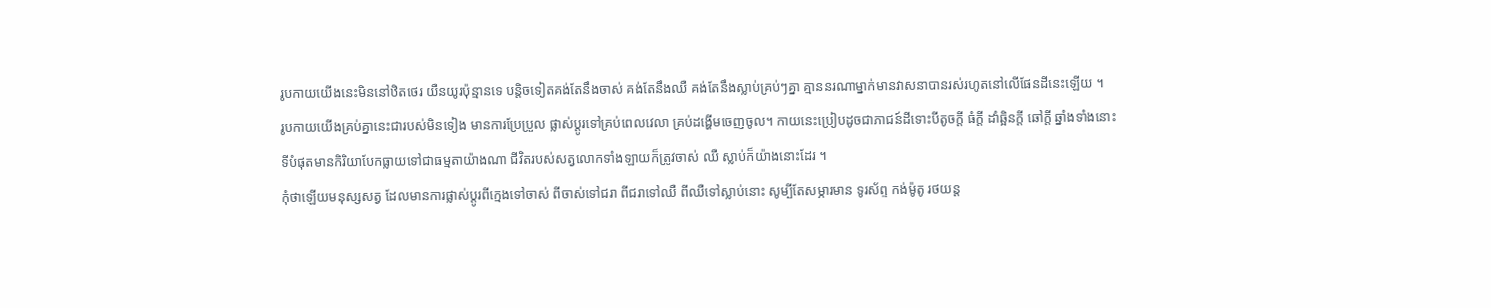រូបកាយយើងនេះមិននៅឋិតថេរ យឺនយូរប៉ុន្មានទេ បន្តិចទៀតគង់តែនឹងចាស់ គង់តែនឹងឈឺ គង់តែនឹងស្លាប់គ្រប់ៗគ្នា គ្មាននរណាម្នាក់មានវាសនាបានរស់រហូតនៅលើផែនដីនេះឡើយ ។
រូបកាយយើងគ្រប់គ្នានេះជារបស់មិនទៀង មានការប្រែប្រួល ផ្លាស់ប្តូរទៅគ្រប់ពេលវេលា គ្រប់ដង្ហើមចេញចូល។ កាយនេះប្រៀបដូចជាភាជន៍ដីទោះបីតូចក្តី ធំក្តី ដាំឆ្អិនក្តី ឆៅក្តី ឆ្នាំងទាំងនោះទីបំផុតមានកិរិយាបែកធ្លាយទៅជាធម្មតាយ៉ាងណា ជីវិតរបស់សត្វលោកទាំងឡាយក៏ត្រូវចាស់ ឈឺ ស្លាប់ក៏យ៉ាងនោះដែរ ។
កុំថាឡើយមនុស្សសត្វ ដែលមានការផ្លាស់ប្តូរពីក្មេងទៅចាស់ ពីចាស់ទៅជរា ពីជរាទៅឈឺ ពីឈឺទៅស្លាប់នោះ សូម្បីតែសម្ភារមាន ទូរស័ព្ទ កង់ម៉ូតូ រថយន្ត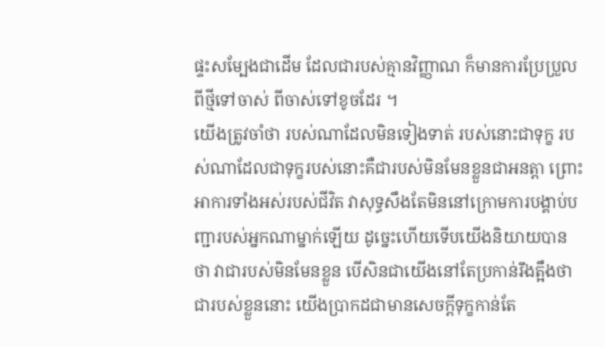ផ្ទះសម្បែងជាដើម ដែលជារបស់គ្មានវិញ្ញាណ ក៏មានការប្រែប្រួលពីថ្មីទៅចាស់ ពីចាស់ទៅខូចដែរ ។
យើងត្រូវចាំថា របស់ណាដែលមិនទៀងទាត់ របស់នោះជាទុក្ខ របស់ណាដែលជាទុក្ខរបស់នោះគឺជារបស់មិនមែនខ្លួនជាអនត្តា ព្រោះអាការទាំងអស់របស់ជីវិត វាសុទ្ធសឹងតែមិននៅក្រោមការបង្គាប់បញ្ជារបស់អ្នកណាម្នាក់ឡើយ ដូច្នេះហើយទើបយើងនិយាយបានថា វាជារបស់មិនមែនខ្លួន បើសិនជាយើងនៅតែប្រកាន់រឹងត្អឹងថាជារបស់ខ្លួននោះ យើងប្រាកដជាមានសេចក្តីទុក្ខកាន់តែ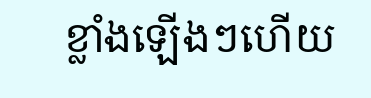ខ្លាំងឡើងៗហើយ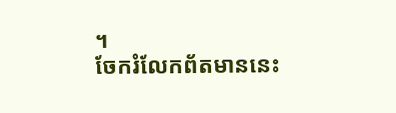។
ចែករំលែកព័តមាននេះ